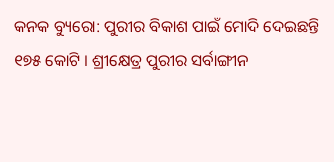କନକ ବ୍ୟୁରୋ: ପୁରୀର ବିକାଶ ପାଇଁ ମୋଦି ଦେଇଛନ୍ତି ୧୭୫ କୋଟି । ଶ୍ରୀକ୍ଷେତ୍ର ପୁରୀର ସର୍ବାଙ୍ଗୀନ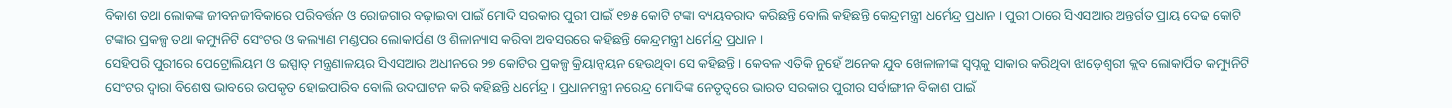ବିକାଶ ତଥା ଲୋକଙ୍କ ଜୀବନଜୀବିକାରେ ପରିବର୍ତ୍ତନ ଓ ରୋଜଗାର ବଢ଼ାଇବା ପାଇଁ ମୋଦି ସରକାର ପୁରୀ ପାଇଁ ୧୭୫ କୋଟି ଟଙ୍କା ବ୍ୟୟବରାଦ କରିଛନ୍ତି ବୋଲି କହିଛନ୍ତି କେନ୍ଦ୍ରମନ୍ତ୍ରୀ ଧର୍ମେନ୍ଦ୍ର ପ୍ରଧାନ । ପୁରୀ ଠାରେ ସିଏସଆର ଅନ୍ତର୍ଗତ ପ୍ରାୟ ଦେଢ କୋଟି ଟଙ୍କାର ପ୍ରକଳ୍ପ ତଥା କମ୍ୟୁନିଟି ସେଂଟର ଓ କଲ୍ୟାଣ ମଣ୍ଡପର ଲୋକାର୍ପଣ ଓ ଶିଳାନ୍ୟାସ କରିବା ଅବସରରେ କହିଛନ୍ତି କେନ୍ଦ୍ରମନ୍ତ୍ରୀ ଧର୍ମେନ୍ଦ୍ର ପ୍ରଧାନ ।
ସେହିପରି ପୁରୀରେ ପେଟ୍ରୋଲିୟମ ଓ ଇସ୍ପାତ୍ ମନ୍ତ୍ରଣାଳୟର ସିଏସଆର ଅଧୀନରେ ୨୭ କୋଟିର ପ୍ରକଳ୍ପ କ୍ରିୟାନ୍ୱୟନ ହେଉଥିବା ସେ କହିଛନ୍ତି । କେବଳ ଏତିକି ନୁହେଁ ଅନେକ ଯୁବ ଖେଳାଳୀଙ୍କ ସ୍ୱପ୍ନକୁ ସାକାର କରିଥିବା ଝାଡ଼େଶ୍ୱରୀ କ୍ଲବ ଲୋକାର୍ପିତ କମ୍ୟୁନିଟି ସେଂଟର ଦ୍ୱାରା ବିଶେଷ ଭାବରେ ଉପକୃତ ହୋଇପାରିବ ବୋଲି ଉଦଘାଟନ କରି କହିଛନ୍ତି ଧର୍ମେନ୍ଦ୍ର । ପ୍ରଧାନମନ୍ତ୍ରୀ ନରେନ୍ଦ୍ର ମୋଦିଙ୍କ ନେତୃତ୍ୱରେ ଭାରତ ସରକାର ପୁରୀର ସର୍ବାଙ୍ଗୀନ ବିକାଶ ପାଇଁ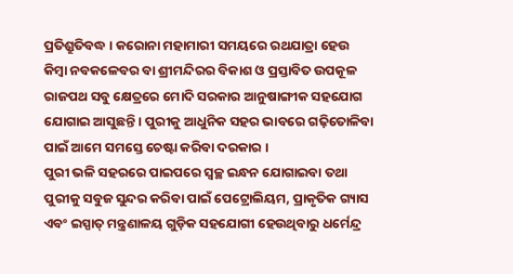ପ୍ରତିଶ୍ରୁତିବଦ୍ଧ । କରୋନା ମହାମାରୀ ସମୟରେ ରଥଯାତ୍ରା ହେଉ କିମ୍ବା ନବକଳେବର ବା ଶ୍ରୀମନ୍ଦିରର ବିକାଶ ଓ ପ୍ରସ୍ତାବିତ ଉପକୂଳ ରାଜପଥ ସବୁ କ୍ଷେତ୍ରରେ ମୋଦି ସରକାର ଆନୁଷାଙ୍ଗୀକ ସହଯୋଗ ଯୋଗାଇ ଆସୁଛନ୍ତି । ପୁରୀକୁ ଆଧୁନିକ ସହର ଭାବରେ ଗଢ଼ିତୋଳିବା ପାଇଁ ଆମେ ସମସ୍ତେ ଚେଷ୍ଟା କରିବା ଦରକାର ।
ପୁରୀ ଭଳି ସହରରେ ପାଇପରେ ସ୍ୱଚ୍ଛ ଇନ୍ଧନ ଯୋଗାଇବା ତଥା ପୁରୀକୁ ସବୁଜ ସୁନ୍ଦର କରିବା ପାଇଁ ପେଟ୍ରୋଲିୟମ, ପ୍ରାକୃତିକ ଗ୍ୟାସ ଏବଂ ଇସ୍ପାତ୍ ମନ୍ତ୍ରଣାଳୟ ଗୁଡ଼ିକ ସହଯୋଗୀ ହେଉଥିବାରୁ ଧର୍ମେନ୍ଦ୍ର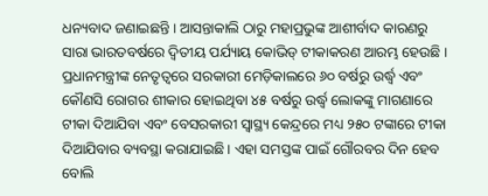ଧନ୍ୟବାଦ ଜଣାଇଛନ୍ତି । ଆସନ୍ତାକାଲି ଠାରୁ ମହାପ୍ରଭୁଙ୍କ ଆଶୀର୍ବାଦ କାରଣରୁ ସାରା ଭାରତବର୍ଷରେ ଦ୍ୱିତୀୟ ପର୍ଯ୍ୟାୟ କୋଭିଡ୍ ଟୀକାକରଣ ଆରମ୍ଭ ହେଉଛି । ପ୍ରଧାନମନ୍ତ୍ରୀଙ୍କ ନେତୃତ୍ୱରେ ସରକାରୀ ମେଡ଼ିକାଲରେ ୬୦ ବର୍ଷରୁ ଉର୍ଦ୍ଧ୍ୱ ଏବଂ କୌଣସି ରୋଗର ଶୀକାର ହୋଇଥିବା ୪୫ ବର୍ଷରୁ ଉର୍ଦ୍ଧ୍ୱ ଲୋକଙ୍କୁ ମାଗଣାରେ ଟୀକା ଦିଆଯିବା ଏବଂ ବେସରକାରୀ ସ୍ୱାସ୍ଥ୍ୟ କେନ୍ଦ୍ରରେ ମଧ୍ୟ ୨୫୦ ଟଙ୍କାରେ ଟୀକା ଦିଆଯିବାର ବ୍ୟବସ୍ଥା କରାଯାଇଛି । ଏହା ସମସ୍ତଙ୍କ ପାଇଁ ଗୌରବର ଦିନ ହେବ ବୋଲି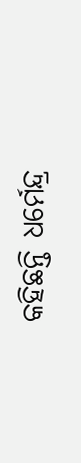କହିଛନ୍ତି ଧର୍ମେନ୍ଦ୍ର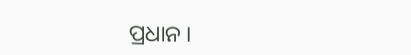ପ୍ରଧାନ ।